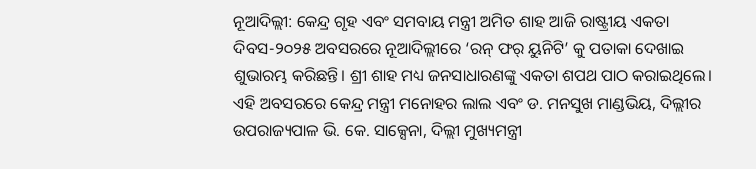ନୂଆଦିଲ୍ଲୀ: କେନ୍ଦ୍ର ଗୃହ ଏବଂ ସମବାୟ ମନ୍ତ୍ରୀ ଅମିତ ଶାହ ଆଜି ରାଷ୍ଟ୍ରୀୟ ଏକତା ଦିବସ-୨୦୨୫ ଅବସରରେ ନୂଆଦିଲ୍ଲୀରେ ‘ରନ୍ ଫର୍ ୟୁନିଟି’ କୁ ପତାକା ଦେଖାଇ ଶୁଭାରମ୍ଭ କରିଛନ୍ତି। ଶ୍ରୀ ଶାହ ମଧ୍ୟ ଜନସାଧାରଣଙ୍କୁ ଏକତା ଶପଥ ପାଠ କରାଇଥିଲେ। ଏହି ଅବସରରେ କେନ୍ଦ୍ର ମନ୍ତ୍ରୀ ମନୋହର ଲାଲ ଏବଂ ଡ. ମନସୁଖ ମାଣ୍ଡଭିୟ, ଦିଲ୍ଲୀର ଉପରାଜ୍ୟପାଳ ଭି. କେ. ସାକ୍ସେନା, ଦିଲ୍ଲୀ ମୁଖ୍ୟମନ୍ତ୍ରୀ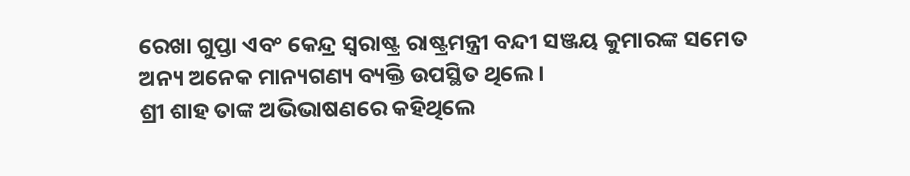ରେଖା ଗୁପ୍ତା ଏବଂ କେନ୍ଦ୍ର ସ୍ୱରାଷ୍ଟ୍ର ରାଷ୍ଟ୍ରମନ୍ତ୍ରୀ ବନ୍ଦୀ ସଞ୍ଜୟ କୁମାରଙ୍କ ସମେତ ଅନ୍ୟ ଅନେକ ମାନ୍ୟଗଣ୍ୟ ବ୍ୟକ୍ତି ଉପସ୍ଥିତ ଥିଲେ।
ଶ୍ରୀ ଶାହ ତାଙ୍କ ଅଭିଭାଷଣରେ କହିଥିଲେ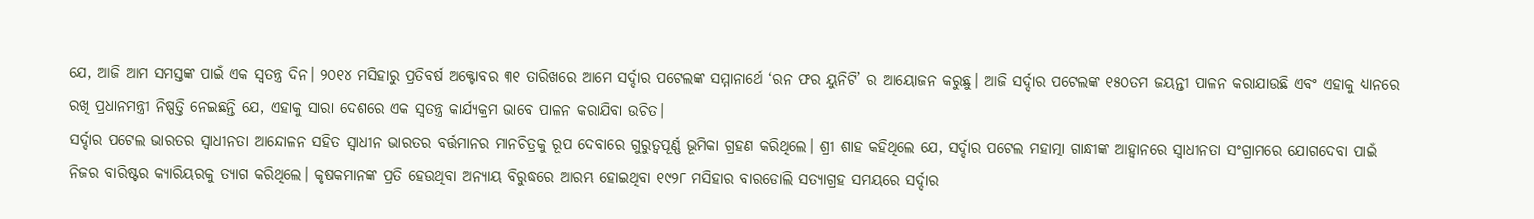ଯେ, ଆଜି ଆମ ସମସ୍ତଙ୍କ ପାଇଁ ଏକ ସ୍ୱତନ୍ତ୍ର ଦିନ। ୨୦୧୪ ମସିହାରୁ ପ୍ରତିବର୍ଷ ଅକ୍ଟୋବର ୩୧ ତାରିଖରେ ଆମେ ସର୍ଦ୍ଦାର ପଟେଲଙ୍କ ସମ୍ମାନାର୍ଥେ ‘ରନ ଫର ୟୁନିଟି’ ର ଆୟୋଜନ କରୁଛୁ। ଆଜି ସର୍ଦ୍ଦାର ପଟେଲଙ୍କ ୧୫୦ତମ ଜୟନ୍ତୀ ପାଳନ କରାଯାଉଛି ଏବଂ ଏହାକୁ ଧ୍ୟାନରେ ରଖି ପ୍ରଧାନମନ୍ତ୍ରୀ ନିଷ୍ପତ୍ତି ନେଇଛନ୍ତି ଯେ, ଏହାକୁ ସାରା ଦେଶରେ ଏକ ସ୍ୱତନ୍ତ୍ର କାର୍ଯ୍ୟକ୍ରମ ଭାବେ ପାଳନ କରାଯିବା ଉଚିତ।
ସର୍ଦ୍ଦାର ପଟେଲ ଭାରତର ସ୍ୱାଧୀନତା ଆନ୍ଦୋଳନ ସହିତ ସ୍ୱାଧୀନ ଭାରତର ବର୍ତ୍ତମାନର ମାନଚିତ୍ରକୁ ରୂପ ଦେବାରେ ଗୁରୁତ୍ୱପୂର୍ଣ୍ଣ ଭୂମିକା ଗ୍ରହଣ କରିଥିଲେ। ଶ୍ରୀ ଶାହ କହିଥିଲେ ଯେ, ସର୍ଦ୍ଦାର ପଟେଲ ମହାତ୍ମା ଗାନ୍ଧୀଙ୍କ ଆହ୍ୱାନରେ ସ୍ୱାଧୀନତା ସଂଗ୍ରାମରେ ଯୋଗଦେବା ପାଇଁ ନିଜର ବାରିଷ୍ଟର କ୍ୟାରିୟରକୁ ତ୍ୟାଗ କରିଥିଲେ। କୃଷକମାନଙ୍କ ପ୍ରତି ହେଉଥିବା ଅନ୍ୟାୟ ବିରୁଦ୍ଧରେ ଆରମ୍ଭ ହୋଇଥିବା ୧୯୨୮ ମସିହାର ବାରଡୋଲି ସତ୍ୟାଗ୍ରହ ସମୟରେ ସର୍ଦ୍ଦାର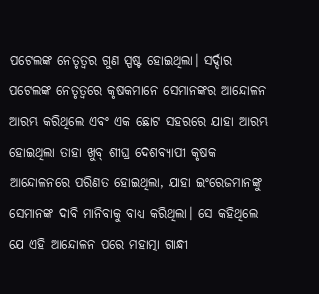ପଟେଲଙ୍କ ନେତୃତ୍ୱର ଗୁଣ ସ୍ପଷ୍ଟ ହୋଇଥିଲା। ସର୍ଦ୍ଦାର ପଟେଲଙ୍କ ନେତୃତ୍ୱରେ କୃଷକମାନେ ସେମାନଙ୍କର ଆନ୍ଦୋଳନ ଆରମ୍ଭ କରିଥିଲେ ଏବଂ ଏକ ଛୋଟ ସହରରେ ଯାହା ଆରମ୍ଭ ହୋଇଥିଲା ତାହା ଖୁବ୍ ଶୀଘ୍ର ଦେଶବ୍ୟାପୀ କୃଷକ ଆନ୍ଦୋଳନରେ ପରିଣତ ହୋଇଥିଲା, ଯାହା ଇଂରେଜମାନଙ୍କୁ ସେମାନଙ୍କ ଦାବି ମାନିବାକୁ ବାଧ୍ୟ କରିଥିଲା। ସେ କହିଥିଲେ ଯେ ଏହି ଆନ୍ଦୋଳନ ପରେ ମହାତ୍ମା ଗାନ୍ଧୀ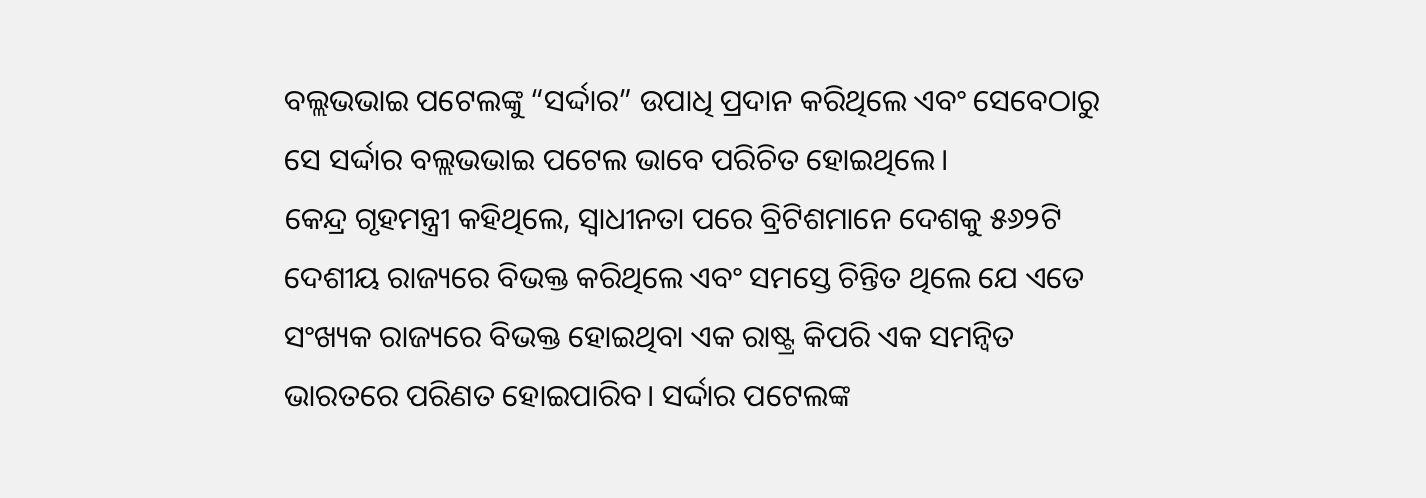ବଲ୍ଲଭଭାଇ ପଟେଲଙ୍କୁ “ସର୍ଦ୍ଦାର” ଉପାଧି ପ୍ରଦାନ କରିଥିଲେ ଏବଂ ସେବେଠାରୁ ସେ ସର୍ଦ୍ଦାର ବଲ୍ଲଭଭାଇ ପଟେଲ ଭାବେ ପରିଚିତ ହୋଇଥିଲେ।
କେନ୍ଦ୍ର ଗୃହମନ୍ତ୍ରୀ କହିଥିଲେ, ସ୍ୱାଧୀନତା ପରେ ବ୍ରିଟିଶମାନେ ଦେଶକୁ ୫୬୨ଟି ଦେଶୀୟ ରାଜ୍ୟରେ ବିଭକ୍ତ କରିଥିଲେ ଏବଂ ସମସ୍ତେ ଚିନ୍ତିତ ଥିଲେ ଯେ ଏତେ ସଂଖ୍ୟକ ରାଜ୍ୟରେ ବିଭକ୍ତ ହୋଇଥିବା ଏକ ରାଷ୍ଟ୍ର କିପରି ଏକ ସମନ୍ୱିତ ଭାରତରେ ପରିଣତ ହୋଇପାରିବ। ସର୍ଦ୍ଦାର ପଟେଲଙ୍କ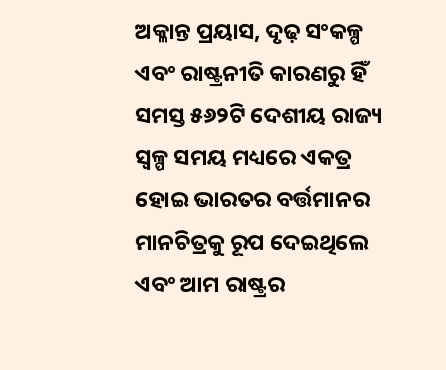ଅକ୍ଳାନ୍ତ ପ୍ରୟାସ, ଦୃଢ଼ ସଂକଳ୍ପ ଏବଂ ରାଷ୍ଟ୍ରନୀତି କାରଣରୁ ହିଁ ସମସ୍ତ ୫୬୨ଟି ଦେଶୀୟ ରାଜ୍ୟ ସ୍ୱଳ୍ପ ସମୟ ମଧ୍ୟରେ ଏକତ୍ର ହୋଇ ଭାରତର ବର୍ତ୍ତମାନର ମାନଚିତ୍ରକୁ ରୂପ ଦେଇଥିଲେ ଏବଂ ଆମ ରାଷ୍ଟ୍ରର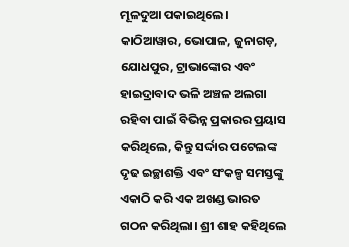ମୂଳଦୁଆ ପକାଇଥିଲେ। କାଠିଆୱାର, ଭୋପାଳ, ଜୁନାଗଡ଼, ଯୋଧପୁର, ଟ୍ରାଭାଙ୍କୋର ଏବଂ ହାଇଦ୍ରାବାଦ ଭଳି ଅଞ୍ଚଳ ଅଲଗା ରହିବା ପାଇଁ ବିଭିନ୍ନ ପ୍ରକାରର ପ୍ରୟାସ କରିଥିଲେ, କିନ୍ତୁ ସର୍ଦ୍ଦାର ପଟେଲଙ୍କ ଦୃଢ ଇଚ୍ଛାଶକ୍ତି ଏବଂ ସଂକଳ୍ପ ସମସ୍ତଙ୍କୁ ଏକାଠି କରି ଏକ ଅଖଣ୍ଡ ଭାରତ ଗଠନ କରିଥିଲା। ଶ୍ରୀ ଶାହ କହିଥିଲେ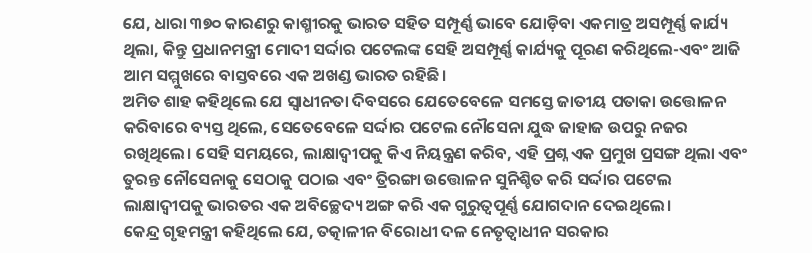ଯେ, ଧାରା ୩୭୦ କାରଣରୁ କାଶ୍ମୀରକୁ ଭାରତ ସହିତ ସମ୍ପୂର୍ଣ୍ଣ ଭାବେ ଯୋଡ଼ିବା ଏକମାତ୍ର ଅସମ୍ପୂର୍ଣ୍ଣ କାର୍ଯ୍ୟ ଥିଲା, କିନ୍ତୁ ପ୍ରଧାନମନ୍ତ୍ରୀ ମୋଦୀ ସର୍ଦ୍ଦାର ପଟେଲଙ୍କ ସେହି ଅସମ୍ପୂର୍ଣ୍ଣ କାର୍ଯ୍ୟକୁ ପୂରଣ କରିଥିଲେ-ଏବଂ ଆଜି ଆମ ସମ୍ମୁଖରେ ବାସ୍ତବରେ ଏକ ଅଖଣ୍ଡ ଭାରତ ରହିଛି।
ଅମିତ ଶାହ କହିଥିଲେ ଯେ ସ୍ୱାଧୀନତା ଦିବସରେ ଯେତେବେଳେ ସମସ୍ତେ ଜାତୀୟ ପତାକା ଉତ୍ତୋଳନ କରିବାରେ ବ୍ୟସ୍ତ ଥିଲେ, ସେତେବେଳେ ସର୍ଦ୍ଦାର ପଟେଲ ନୌସେନା ଯୁଦ୍ଧ ଜାହାଜ ଉପରୁ ନଜର ରଖିଥିଲେ। ସେହି ସମୟରେ, ଲାକ୍ଷାଦ୍ୱୀପକୁ କିଏ ନିୟନ୍ତ୍ରଣ କରିବ, ଏହି ପ୍ରଶ୍ନ ଏକ ପ୍ରମୁଖ ପ୍ରସଙ୍ଗ ଥିଲା ଏବଂ ତୁରନ୍ତ ନୌସେନାକୁ ସେଠାକୁ ପଠାଇ ଏବଂ ତ୍ରିରଙ୍ଗା ଉତ୍ତୋଳନ ସୁନିଶ୍ଚିତ କରି ସର୍ଦ୍ଦାର ପଟେଲ ଲାକ୍ଷାଦ୍ୱୀପକୁ ଭାରତର ଏକ ଅବିଚ୍ଛେଦ୍ୟ ଅଙ୍ଗ କରି ଏକ ଗୁରୁତ୍ୱପୂର୍ଣ୍ଣ ଯୋଗଦାନ ଦେଇଥିଲେ।
କେନ୍ଦ୍ର ଗୃହମନ୍ତ୍ରୀ କହିଥିଲେ ଯେ, ତତ୍କାଳୀନ ବିରୋଧୀ ଦଳ ନେତୃତ୍ୱାଧୀନ ସରକାର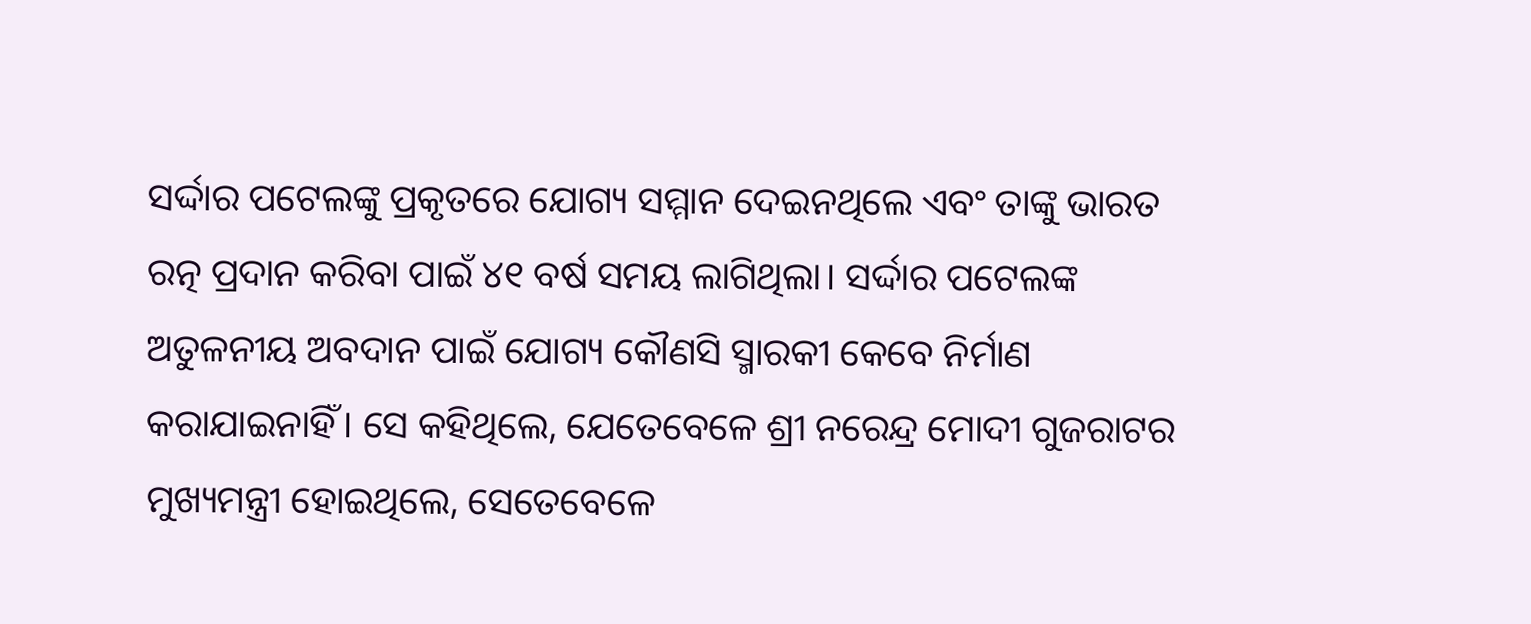ସର୍ଦ୍ଦାର ପଟେଲଙ୍କୁ ପ୍ରକୃତରେ ଯୋଗ୍ୟ ସମ୍ମାନ ଦେଇନଥିଲେ ଏବଂ ତାଙ୍କୁ ଭାରତ ରତ୍ନ ପ୍ରଦାନ କରିବା ପାଇଁ ୪୧ ବର୍ଷ ସମୟ ଲାଗିଥିଲା। ସର୍ଦ୍ଦାର ପଟେଲଙ୍କ ଅତୁଳନୀୟ ଅବଦାନ ପାଇଁ ଯୋଗ୍ୟ କୌଣସି ସ୍ମାରକୀ କେବେ ନିର୍ମାଣ କରାଯାଇନାହିଁ। ସେ କହିଥିଲେ, ଯେତେବେଳେ ଶ୍ରୀ ନରେନ୍ଦ୍ର ମୋଦୀ ଗୁଜରାଟର ମୁଖ୍ୟମନ୍ତ୍ରୀ ହୋଇଥିଲେ, ସେତେବେଳେ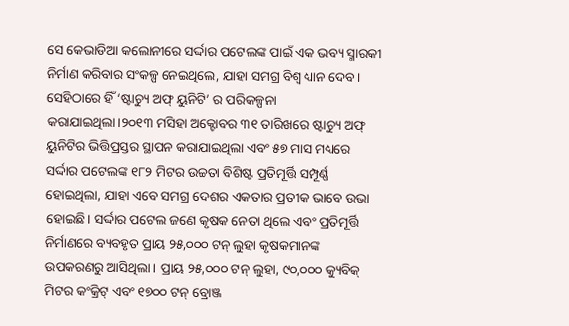ସେ କେଭାଡିଆ କଲୋନୀରେ ସର୍ଦ୍ଦାର ପଟେଲଙ୍କ ପାଇଁ ଏକ ଭବ୍ୟ ସ୍ମାରକୀ ନିର୍ମାଣ କରିବାର ସଂକଳ୍ପ ନେଇଥିଲେ, ଯାହା ସମଗ୍ର ବିଶ୍ୱ ଧ୍ୟାନ ଦେବ। ସେହିଠାରେ ହିଁ ‘ଷ୍ଟାଚ୍ୟୁ ଅଫ୍ ୟୁନିଟି’ ର ପରିକଳ୍ପନା କରାଯାଇଥିଲା।୨୦୧୩ ମସିହା ଅକ୍ଟୋବର ୩୧ ତାରିଖରେ ଷ୍ଟାଚ୍ୟୁ ଅଫ୍ ୟୁନିଟିର ଭିତ୍ତିପ୍ରସ୍ତର ସ୍ଥାପନ କରାଯାଇଥିଲା ଏବଂ ୫୭ ମାସ ମଧ୍ୟରେ ସର୍ଦ୍ଦାର ପଟେଲଙ୍କ ୧୮୨ ମିଟର ଉଚ୍ଚତା ବିଶିଷ୍ଟ ପ୍ରତିମୂର୍ତ୍ତି ସମ୍ପୂର୍ଣ୍ଣ ହୋଇଥିଲା, ଯାହା ଏବେ ସମଗ୍ର ଦେଶର ଏକତାର ପ୍ରତୀକ ଭାବେ ଉଭା ହୋଇଛି। ସର୍ଦ୍ଦାର ପଟେଲ ଜଣେ କୃଷକ ନେତା ଥିଲେ ଏବଂ ପ୍ରତିମୂର୍ତ୍ତି ନିର୍ମାଣରେ ବ୍ୟବହୃତ ପ୍ରାୟ ୨୫,୦୦୦ ଟନ୍ ଲୁହା କୃଷକମାନଙ୍କ ଉପକରଣରୁ ଆସିଥିଲା। ପ୍ରାୟ ୨୫,୦୦୦ ଟନ୍ ଲୁହା, ୯୦,୦୦୦ କ୍ୟୁବିକ୍ ମିଟର କଂକ୍ରିଟ୍ ଏବଂ ୧୭୦୦ ଟନ୍ ବ୍ରୋଞ୍ଜ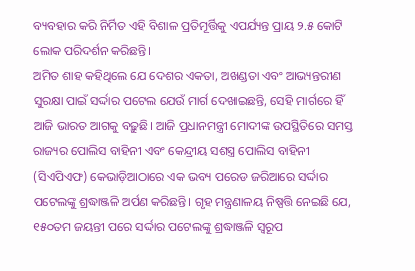ବ୍ୟବହାର କରି ନିର୍ମିତ ଏହି ବିଶାଳ ପ୍ରତିମୂର୍ତ୍ତିକୁ ଏପର୍ଯ୍ୟନ୍ତ ପ୍ରାୟ ୨.୫ କୋଟି ଲୋକ ପରିଦର୍ଶନ କରିଛନ୍ତି।
ଅମିତ ଶାହ କହିଥିଲେ ଯେ ଦେଶର ଏକତା, ଅଖଣ୍ଡତା ଏବଂ ଆଭ୍ୟନ୍ତରୀଣ ସୁରକ୍ଷା ପାଇଁ ସର୍ଦ୍ଦାର ପଟେଲ ଯେଉଁ ମାର୍ଗ ଦେଖାଇଛନ୍ତି, ସେହି ମାର୍ଗରେ ହିଁ ଆଜି ଭାରତ ଆଗକୁ ବଢ଼ୁଛି। ଆଜି ପ୍ରଧାନମନ୍ତ୍ରୀ ମୋଦୀଙ୍କ ଉପସ୍ଥିତିରେ ସମସ୍ତ ରାଜ୍ୟର ପୋଲିସ ବାହିନୀ ଏବଂ କେନ୍ଦ୍ରୀୟ ସଶସ୍ତ୍ର ପୋଲିସ ବାହିନୀ (ସିଏପିଏଫ) କେଭାଡ଼ିଆଠାରେ ଏକ ଭବ୍ୟ ପରେଡ ଜରିଆରେ ସର୍ଦ୍ଦାର ପଟେଲଙ୍କୁ ଶ୍ରଦ୍ଧାଞ୍ଜଳି ଅର୍ପଣ କରିଛନ୍ତି। ଗୃହ ମନ୍ତ୍ରଣାଳୟ ନିଷ୍ପତ୍ତି ନେଇଛି ଯେ, ୧୫୦ତମ ଜୟନ୍ତୀ ପରେ ସର୍ଦ୍ଦାର ପଟେଲଙ୍କୁ ଶ୍ରଦ୍ଧାଞ୍ଜଳି ସ୍ୱରୂପ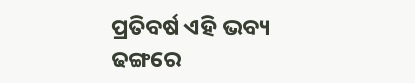ପ୍ରତିବର୍ଷ ଏହି ଭବ୍ୟ ଢଙ୍ଗରେ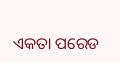ଏକତା ପରେଡ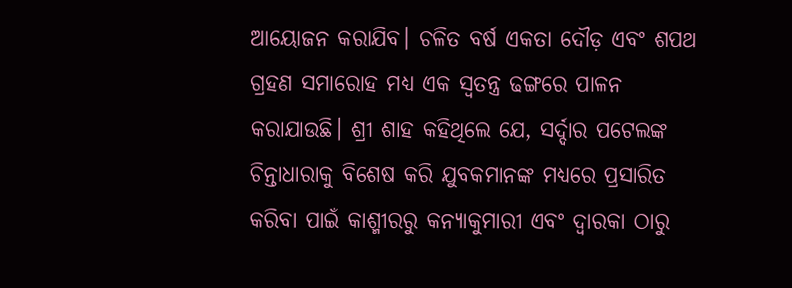ଆୟୋଜନ କରାଯିବ। ଚଳିତ ବର୍ଷ ଏକତା ଦୌଡ଼ ଏବଂ ଶପଥ ଗ୍ରହଣ ସମାରୋହ ମଧ୍ୟ ଏକ ସ୍ୱତନ୍ତ୍ର ଢଙ୍ଗରେ ପାଳନ କରାଯାଉଛି। ଶ୍ରୀ ଶାହ କହିଥିଲେ ଯେ, ସର୍ଦ୍ଦାର ପଟେଲଙ୍କ ଚିନ୍ତାଧାରାକୁ ବିଶେଷ କରି ଯୁବକମାନଙ୍କ ମଧ୍ୟରେ ପ୍ରସାରିତ କରିବା ପାଇଁ କାଶ୍ମୀରରୁ କନ୍ୟାକୁମାରୀ ଏବଂ ଦ୍ୱାରକା ଠାରୁ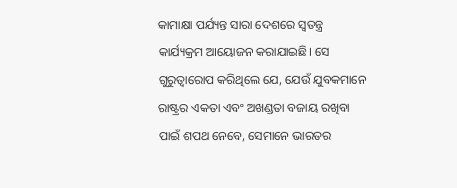କାମାକ୍ଷା ପର୍ଯ୍ୟନ୍ତ ସାରା ଦେଶରେ ସ୍ୱତନ୍ତ୍ର କାର୍ଯ୍ୟକ୍ରମ ଆୟୋଜନ କରାଯାଇଛି। ସେ ଗୁରୁତ୍ୱାରୋପ କରିଥିଲେ ଯେ, ଯେଉଁ ଯୁବକମାନେ ରାଷ୍ଟ୍ରର ଏକତା ଏବଂ ଅଖଣ୍ଡତା ବଜାୟ ରଖିବା ପାଇଁ ଶପଥ ନେବେ, ସେମାନେ ଭାରତର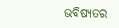ଭବିଷ୍ୟତର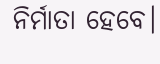ନିର୍ମାତା ହେବେ।